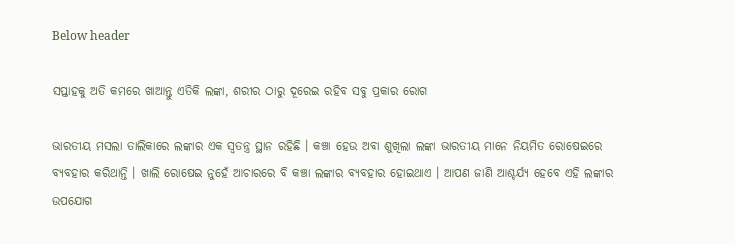Below header

ସପ୍ତାହକୁ ଅତି କମରେ ଖାଆନ୍ତୁ ଏତିକି ଲଙ୍କା, ଶରୀର ଠାରୁ ଦୂରେଇ ରହିବ ସବୁ ପ୍ରକାର ରୋଗ

ଭାରତୀୟ ମସଲା ତାଲିକାରେ ଲଙ୍କାର ଏକ ସ୍ୱତନ୍ତ୍ର ସ୍ଥାନ ରହିଛି । କଞ୍ଚା ହେଉ ଅବା ଶୁଖିଲା ଲଙ୍କା ଭାରତୀୟ ମାନେ ନିୟମିତ ରୋଷେଇରେ ବ୍ୟବହାର କରିଥାନ୍ତି । ଖାଲି ରୋଷେଇ ନୁହେଁ ଆଚାରରେ ବି କଞ୍ଚା ଲଙ୍କାର ବ୍ୟବହାର ହୋଇଥାଏ । ଆପଣ ଜାଣି ଆଶ୍ଚର୍ଯ୍ୟ ହେବେ ଏହି ଲଙ୍କାର ଉପଯୋଗ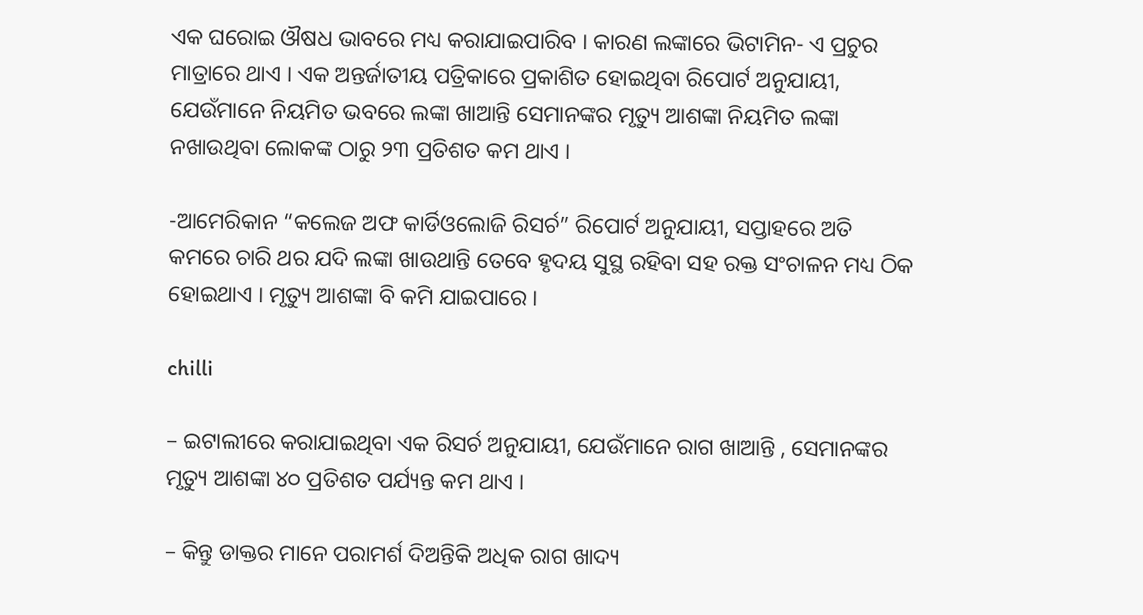ଏକ ଘରୋଇ ଔଷଧ ଭାବରେ ମଧ୍ୟ କରାଯାଇପାରିବ । କାରଣ ଲଙ୍କାରେ ଭିଟାମିନ- ଏ ପ୍ରଚୁର ମାତ୍ରାରେ ଥାଏ । ଏକ ଅନ୍ତର୍ଜାତୀୟ ପତ୍ରିକାରେ ପ୍ରକାଶିତ ହୋଇଥିବା ରିପୋର୍ଟ ଅନୁଯାୟୀ, ଯେଉଁମାନେ ନିୟମିତ ଭବରେ ଲଙ୍କା ଖାଆନ୍ତି ସେମାନଙ୍କର ମୃତ୍ୟୁ ଆଶଙ୍କା ନିୟମିତ ଲଙ୍କା ନଖାଉଥିବା ଲୋକଙ୍କ ଠାରୁ ୨୩ ପ୍ରତିଶତ କମ ଥାଏ ।

-ଆମେରିକାନ “କଲେଜ ଅଫ କାର୍ଡିଓଲୋଜି ରିସର୍ଚ” ରିପୋର୍ଟ ଅନୁଯାୟୀ, ସପ୍ତାହରେ ଅତି କମରେ ଚାରି ଥର ଯଦି ଲଙ୍କା ଖାଉଥାନ୍ତି ତେବେ ହୃଦୟ ସୁସ୍ଥ ରହିବା ସହ ରକ୍ତ ସଂଚାଳନ ମଧ୍ୟ ଠିକ ହୋଇଥାଏ । ମୃତ୍ୟୁ ଆଶଙ୍କା ବି କମି ଯାଇପାରେ ।

chilli

– ଇଟାଲୀରେ କରାଯାଇଥିବା ଏକ ରିସର୍ଚ ଅନୁଯାୟୀ, ଯେଉଁମାନେ ରାଗ ଖାଆନ୍ତି , ସେମାନଙ୍କର ମୃତ୍ୟୁ ଆଶଙ୍କା ୪୦ ପ୍ରତିଶତ ପର୍ଯ୍ୟନ୍ତ କମ ଥାଏ ।

– କିନ୍ତୁ ଡାକ୍ତର ମାନେ ପରାମର୍ଶ ଦିଅନ୍ତିକି ଅଧିକ ରାଗ ଖାଦ୍ୟ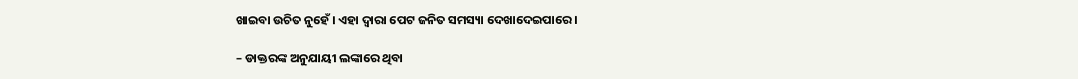ଖାଇବା ଉଚିତ ନୁହେଁ । ଏହା ଦ୍ୱାରା ପେଟ ଜନିତ ସମସ୍ୟା ଦେଖାଦେଇପାରେ ।

– ଡାକ୍ତରଙ୍କ ଅନୁଯାୟୀ ଲଙ୍କାରେ ଥିବା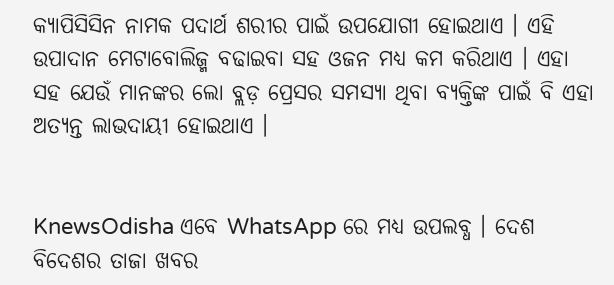କ୍ୟାପିସିସିନ ନାମକ ପଦାର୍ଥ ଶରୀର ପାଇଁ ଉପଯୋଗୀ ହୋଇଥାଏ । ଏହି ଉପାଦାନ ମେଟାବୋଲିଜ୍ମ ବଢାଇବା ସହ ଓଜନ ମଧ୍ୟ କମ କରିଥାଏ । ଏହା ସହ ଯେଉଁ ମାନଙ୍କର ଲୋ ବ୍ଲଡ଼ ପ୍ରେସର ସମସ୍ୟା ଥିବା ବ୍ୟକ୍ତିଙ୍କ ପାଇଁ ବି ଏହା ଅତ୍ୟନ୍ତ ଲାଭଦାୟୀ ହୋଇଥାଏ ।


KnewsOdisha ଏବେ WhatsApp ରେ ମଧ୍ୟ ଉପଲବ୍ଧ । ଦେଶ ବିଦେଶର ତାଜା ଖବର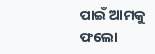ପାଇଁ ଆମକୁ ଫଲୋ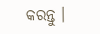କରନ୍ତୁ ।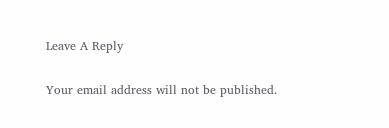Leave A Reply

Your email address will not be published.